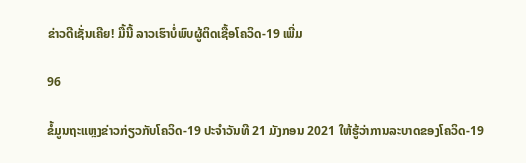ຂ່າວດີເຊັ່ນເຄີຍ! ມື້ນີ້ ລາວເຮົາບໍ່ພົບຜູ້ຕິດເຊື້ອໂຄວິດ-19 ເພີ່ມ

96

ຂໍ້ມູນຖະແຫຼງຂ່າວກ່ຽວກັບໂຄວິດ-19 ປະຈໍາວັນທີ 21 ມັງກອນ 2021 ໃຫ້ຮູ້ວ່າການລະບາດຂອງໂຄວິດ-19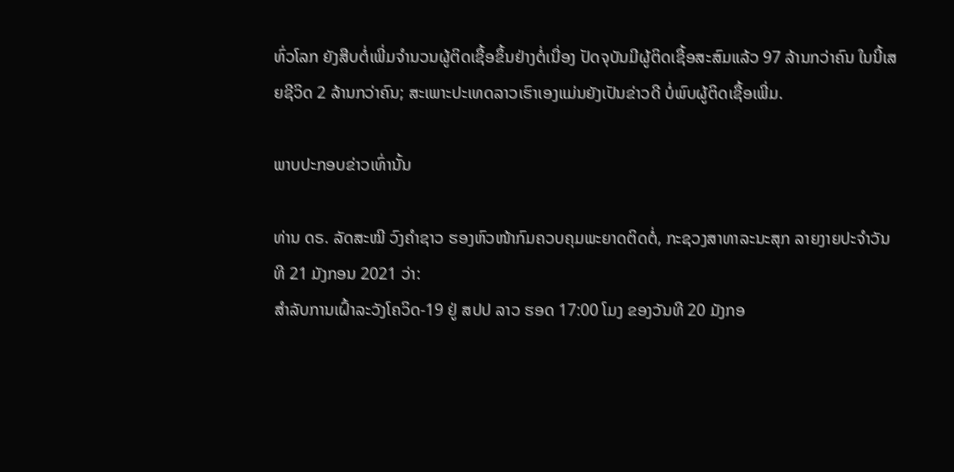ທົ່ວໂລກ ຍັງສືບຕໍ່ເພີ່ມຈຳນວນຜູ້ຕິດເຊື້ອຂຶ້ນຢ່າງຕໍ່ເນື່ອງ ປັດຈຸບັນມີຜູ້ຕິດເຊື້ອສະສົມແລ້ວ 97 ລ້ານກວ່າຄົນ ໃນນີ້ເສຍຊີວິດ 2 ລ້ານກວ່າຄົນ; ສະເພາະປະເທດລາວເຮົາເອງແມ່ນຍັງເປັນຂ່າວດີ ບໍ່ພົບຜູ້ຕິດເຊື້ອເພີ່ມ.

ພາບປະກອບຂ່າວເທົ່ານັ້ນ

ທ່ານ ດຣ. ລັດສະໝີ ວົງຄຳຊາວ ຮອງຫົວໜ້າກົມຄວບຄຸມພະຍາດຕິດຕໍ່, ກະຊວງສາທາລະນະສຸກ ລາຍງາຍປະຈຳວັນທີ 21 ມັງກອນ 2021 ວ່າ:
ສໍາລັບການເຝົ້າລະວັງໂຄວິດ-19 ຢູ່ ສປປ ລາວ ຮອດ 17:00 ໂມງ ຂອງວັນທີ 20 ມັງກອ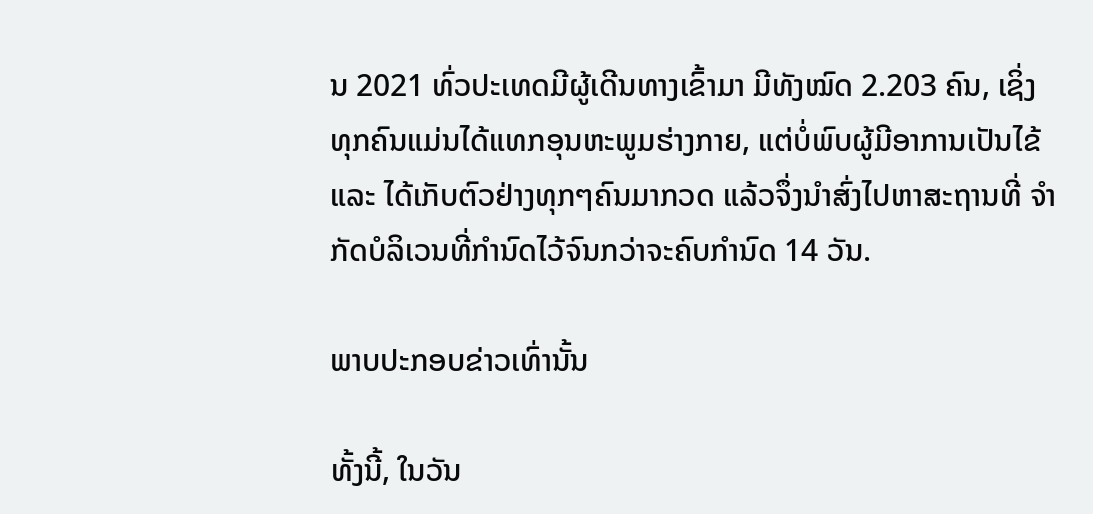ນ 2021 ທົ່ວປະເທດມີຜູ້ເດີນທາງເຂົ້າມາ ມີທັງໝົດ 2.203 ຄົນ, ເຊິ່ງທຸກຄົນແມ່ນໄດ້ແທກອຸນຫະພູມຮ່າງກາຍ, ແຕ່ບໍ່ພົບຜູ້ມີອາການເປັນໄຂ້ ແລະ ໄດ້ເກັບຕົວຢ່າງທຸກໆຄົນມາກວດ ແລ້ວຈຶ່ງນຳສົ່ງໄປຫາສະຖານທີ່ ຈຳກັດບໍລິເວນທີ່ກຳນົດໄວ້ຈົນກວ່າຈະຄົບກຳນົດ 14 ວັນ.

ພາບປະກອບຂ່າວເທົ່ານັ້ນ

ທັ້ງນີ້, ໃນວັນ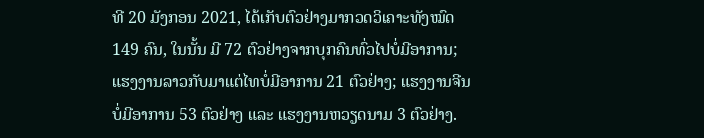ທີ 20 ມັງກອນ 2021, ໄດ້ເກັບຕົວຢ່າງມາກວດວິເຄາະທັງໝົດ 149 ຄົນ, ໃນນັ້ນ ມີ 72 ຕົວຢ່າງຈາກບຸກຄົນທົ່ວໄປບໍ່ມີອາການ; ແຮງງານລາວກັບມາແຕ່ໄທບໍ່ມີອາການ 21 ຕົວຢ່າງ; ແຮງງານຈີນບໍ່ມີອາການ 53 ຕົວຢ່າງ ແລະ ແຮງງານຫວຽດນາມ 3 ຕົວຢ່າງ.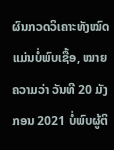ຜົນກວດວິເຄາະທັງໝົດ ແມ່ນບໍ່ພົບເຊື້ອ, ໝາຍຄວາມວ່າ ວັນທີ 20 ມັງກອນ 2021 ບໍ່ພົບຜູ້ຕິ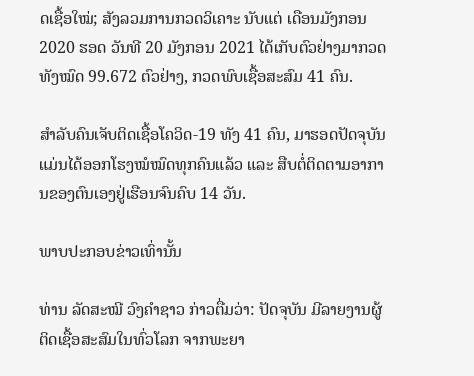ດເຊື້ອໃໝ່; ສັງລວມການກວດວິເຄາະ ນັບແຕ່ ເດືອນມັງກອນ 2020 ຮອດ ວັນທີ 20 ມັງກອນ 2021 ໄດ້ເກັບຕົວຢ່າງມາກວດທັງໝົດ 99.672 ຕົວຢ່າງ, ກວດພົບເຊື້ອສະສົມ 41 ຄົນ.

ສໍາລັບຄົນເຈັບຕິດເຊື້ອໂຄວິດ-19 ທັງ 41 ຄົນ, ມາຮອດປັດຈຸບັນ ແມ່ນໄດ້ອອກໂຮງໝໍໝົດທຸກຄົນແລ້ວ ແລະ ສືບຕໍ່ຕິດຕາມອາການຂອງຕົນເອງຢູ່ເຮືອນຈົນຄົບ 14 ວັນ.

ພາບປະກອບຂ່າວເທົ່ານັ້ນ

ທ່ານ ລັດສະໝີ ວົງຄຳຊາວ ກ່າວຕື່ມວ່າ: ປັດຈຸບັນ ມີລາຍງານຜູ້ຕິດເຊື້ອສະສົມໃນທົ່ວໂລກ ຈາກພະຍາ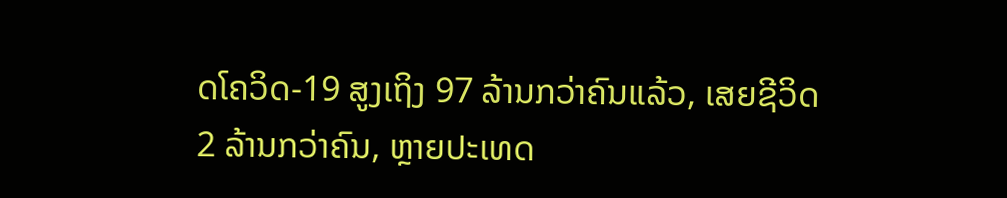ດໂຄວິດ-19 ສູງເຖິງ 97 ລ້ານກວ່າຄົນແລ້ວ, ເສຍຊີວິດ 2 ລ້ານກວ່າຄົນ, ຫຼາຍປະເທດ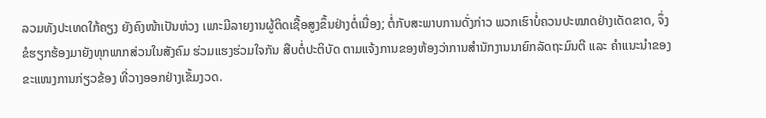ລວມທັງປະເທດໃກ້ຄຽງ ຍັງຄົງໜ້າເປັນຫ່ວງ ເພາະມີລາຍງານຜູ້ຕິດເຊື້ອສູງຂຶ້ນຢ່າງຕໍ່ເນື່ອງ; ຕໍ່ກັບສະພາບການດັ່ງກ່າວ ພວກເຮົາບໍ່ຄວນປະໝາດຢ່າງເດັດຂາດ, ຈຶ່ງຂໍຮຽກຮ້ອງມາຍັງທຸກພາກສ່ວນໃນສັງຄົມ ຮ່ວມແຮງຮ່ວມໃຈກັນ ສືບຕໍ່ປະຕິບັດ ຕາມແຈ້ງການຂອງຫ້ອງວ່າການສຳນັກງານນາຍົກລັດຖະມົນຕີ ແລະ ຄຳແນະນຳຂອງຂະແໜງການກ່ຽວຂ້ອງ ທີ່ວາງອອກຢ່າງເຂັ້ມງວດ.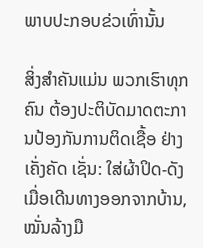ພາບປະກອບຂ່ວເທົ່ານັ້ນ

ສິ່ງສຳຄັນແມ່ນ ພວກເຮົາທຸກຄົນ ຕ້ອງປະຕິບັດມາດຕະການປ້ອງກັນການຕິດເຊື້ອ ຢ່າງເຄັ່ງຄັດ ເຊັ່ນ: ໃສ່ຜ້າປິດ-ດັງ ເມື່ອເດີນທາງອອກຈາກບ້ານ, ໝັ່ນລ້າງມື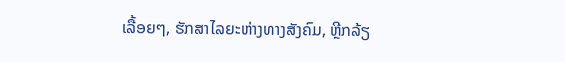ເລື້ອຍໆ, ຮັກສາໄລຍະຫ່າງທາງສັງຄົມ, ຫຼີກລ້ຽ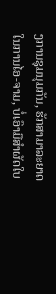ງການຊຸມນຸມກັນ, ຮັກສາມາລະຍາດໃນການໄອ-ຈາມ, ບໍ່ເອົາມືສຳຜັດໃບ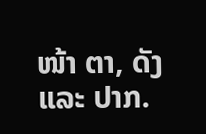ໜ້າ ຕາ, ດັງ ແລະ ປາກ.